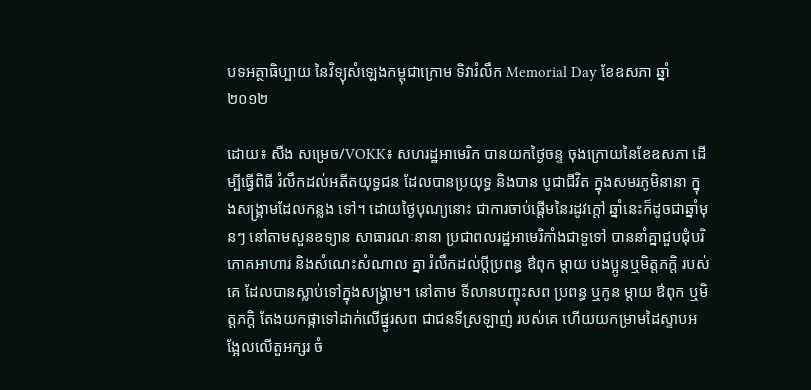បទអត្ថាធិប្បាយ នៃវិទ្យុសំឡេងកម្ពុជាក្រោម ទិវារំលឹក Memorial Day ខែឧសភា ឆ្នាំ២០១២

ដោយ៖ សឺង សម្រេច/VOKK៖ សហរដ្ឋអាមេរិក បានយកថ្ងៃចន្ទ ចុងក្រោយនៃខែឧសភា ដើម្បីធ្វើពិធី រំលឹកដល់អតីតយុទ្ធជន ដែលបានប្រយុទ្ធ និងបាន បូជាជីវិត ក្នុងសមរភូមិនានា ក្នុងសង្គ្រាមដែលកន្លង ទៅ។ ដោយថ្ងៃបុណ្យនោះ ជាការចាប់ផ្តើមនៃរដូវក្តៅ ឆ្នាំនេះក៏ដូចជាឆ្នាំមុនៗ នៅតាមសួនឧទ្យាន សាធារណៈនានា ប្រជាពលរដ្ឋអាមេរិកាំងជាទួទៅ បាននាំគ្នាជួបជុំបរិភោគអាហារ និងសំណេះសំណាល គ្នា រំលឹកដល់ប្តីប្រពន្ធ ឳពុក ម្តាយ បងប្អូនឬមិត្តភក្តិ របស់គេ ដែលបានស្លាប់ទៅក្នុងសង្គ្រាម។ នៅតាម ទីលានបញ្ចុះសព ប្រពន្ធ ឬកូន ម្តាយ ឳពុក ឬមិត្តភក្តិ តែងយកផ្កាទៅដាក់លើផ្នូរសព ជាជនទីស្រឡាញ់ របស់គេ ហើយយកម្រាមដៃស្ទាបអង្អែលលើតួអក្សរ ចំ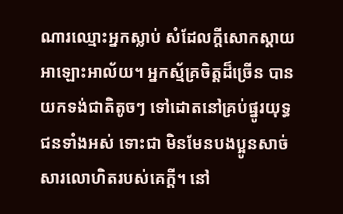ណារឈ្មោះអ្នកស្លាប់ សំដែលក្តីសោកស្តាយ អាឡោះអាល័យ។ អ្នកស្ម័គ្រចិត្តដ៏ច្រើន បានយកទង់ជាតិតូចៗ ទៅដោតនៅគ្រប់ផ្នូរយុទ្ធជនទាំងអស់ ទោះជា មិនមែនបងប្អូនសាច់សារលោហិតរបស់គេក្តី។ នៅ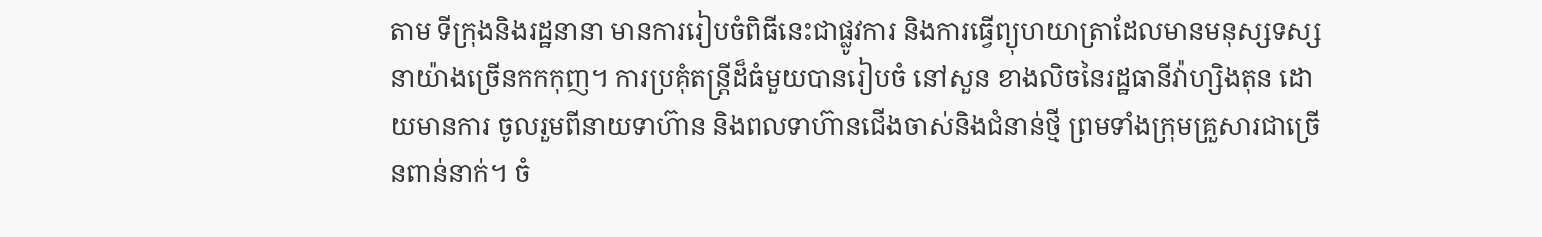តាម ទីក្រុងនិងរដ្ឋនានា មានការរៀបចំពិធីនេះជាផ្លូវការ និងការធ្វើព្យុហយាត្រាដែលមានមនុស្សទស្សនាយ៉ាងច្រើនកកកុញ។ ការប្រគុំតន្ត្រីដ៏ធំមួយបានរៀបចំ នៅសួន ខាងលិចនៃរដ្ឋធានីវ៉ាហ្សិងតុន ដោយមានការ ចូលរួមពីនាយទាហ៊ាន និងពលទាហ៊ានជើងចាស់និងជំនាន់ថ្មី ព្រមទាំងក្រុមគ្រួសារជាច្រើនពាន់នាក់។ ចំ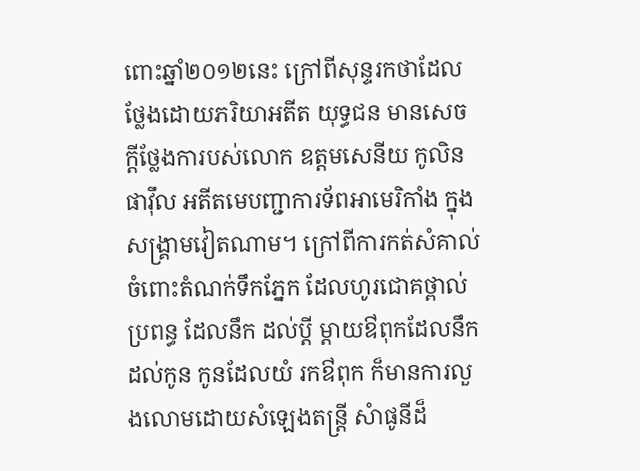ពោះឆ្នាំ២០១២នេះ ក្រៅពីសុន្ទរកថាដែលថ្លែងដោយភរិយាអតីត យុទ្ធជន មានសេចក្តីថ្លែងការបស់លោក ឧត្តមសេនីយ កូលិន ផាវ៉ឹល អតីតមេបញ្ជាការទ័ពអាមេរិកាំង ក្នុងសង្គ្រាមវៀតណាម។ ក្រៅពីការកត់សំគាល់ ចំពោះតំណក់ទឹកភ្នែក ដែលហូរជោគថ្ពាល់ប្រពន្ធ ដែលនឹក ដល់ប្តី ម្តាយឳពុកដែលនឹកដល់កូន កូនដែលយំ រកឳពុក ក៏មានការលួងលោមដោយសំឡេងតន្រ្តី សំាផូនីដ៏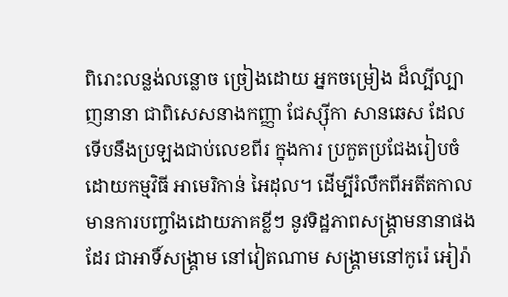ពិរោះលន្លង់លន្លោច ច្រៀងដោយ អ្នកចម្រៀង ដ៏ល្បីល្បាញនានា ជាពិសេសនាងកញ្ញា ជែស្ស៊ីកា សានឆេស ដែលទើបនឹងប្រឡងជាប់លេខពីរ ក្នុងការ ប្រកួតប្រជែងរៀបចំដោយកម្មវិធី អាមេរិកាន់ អៃដុល។ ដើម្បីរំលឹកពីអតីតកាល មានការបញ្ចាំងដោយភាគខ្លីៗ នូវទិដ្ឋភាពសង្គ្រាមនានាផងដែរ ជាអាទិ៍សង្គ្រាម នៅវៀតណាម សង្គ្រាមនៅកូរ៉េ អៀរ៉ា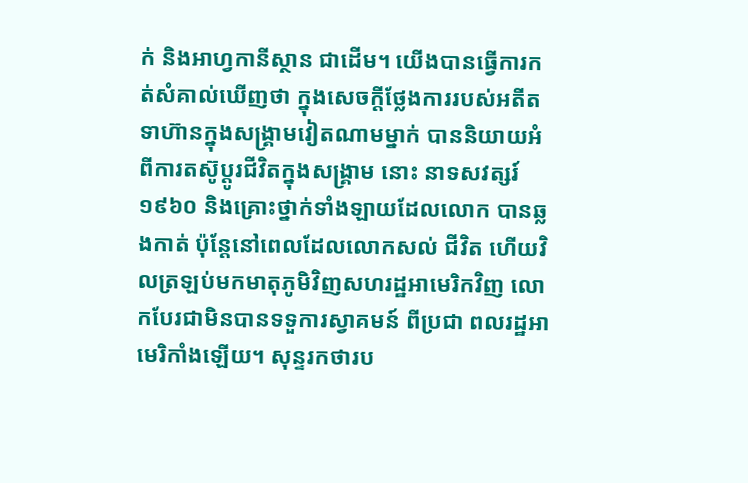ក់ និងអាហ្វកានីស្ថាន ជាដើម។ យើងបានធ្វើការកត់សំគាល់ឃើញថា ក្នុងសេចក្តីថ្លែងការរបស់អតីតទាហ៊ានក្នុងសង្គ្រាមវៀតណាមម្នាក់ បាននិយាយអំពីការតស៊ូប្តូរជីវិតក្នុងសង្គ្រាម នោះ នាទសវត្សរ៍១៩៦០ និងគ្រោះថ្នាក់ទាំងឡាយដែលលោក បានឆ្លងកាត់ ប៉ុន្តែនៅពេលដែលលោកសល់ ជីវិត ហើយវិលត្រឡប់មកមាតុភូមិវិញសហរដ្ឋអាមេរិកវិញ លោកបែរជាមិនបានទទួការស្វាគមន៍ ពីប្រជា ពលរដ្ឋអាមេរិកាំងឡើយ។ សុន្ទរកថារប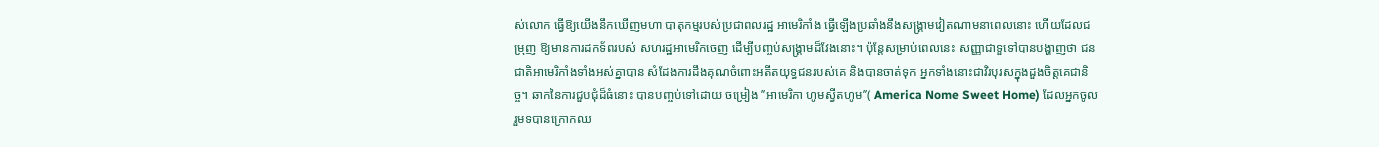ស់លោក ធ្វើឱ្យយើងនឹកឃើញមហា បាតុកម្មរបស់ប្រជាពលរដ្ឋ អាមេរិកាំង ធ្វើឡើងប្រឆាំងនឹងសង្គ្រាមវៀតណាមនាពេលនោះ ហើយដែលជម្រុញ ឱ្យមានការដកទ័ពរបស់ សហរដ្ឋអាមេរិកចេញ ដើម្បីបញ្ចប់សង្រ្គាមដ៏វែងនោះ។ ប៉ុន្តែសម្រាប់ពេលនេះ សញ្ញាជាទួទៅបានបង្ហាញថា ជនជាតិអាមេរិកាំងទាំងអស់គ្នាបាន សំដែងការដឹងគុណចំពោះអតីតយុទ្ធជនរបស់គេ និងបានចាត់ទុក អ្នកទាំងនោះជាវិរបុរសក្នុងដួងចិត្តគេជានិច្ច។ ឆាកនៃការជួបជុំដ៏ធំនោះ បានបញ្ចប់ទៅដោយ ចម្រៀង ’’អាមេរិកា ហូមស្វីតហូម’’( America Nome Sweet Home) ដែលអ្នកចូលរួមទបានក្រោកឈ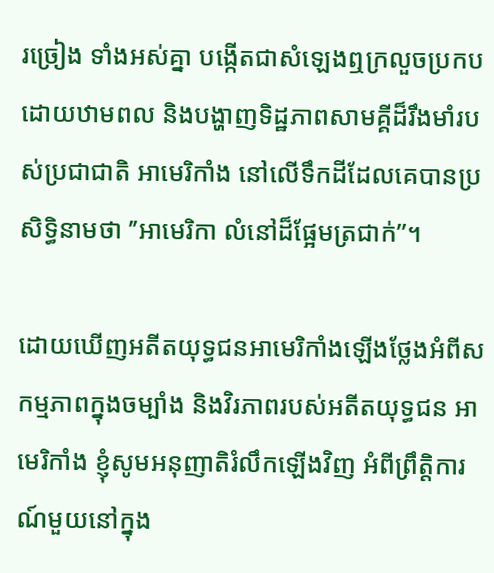រច្រៀង ទាំងអស់គ្នា បង្កើតជាសំឡេងឮក្រលួចប្រកបដោយឋាមពល និងបង្ហាញទិដ្ឋភាពសាមគ្គីដ៏រឹងមាំរបស់ប្រជាជាតិ អាមេរិកាំង នៅលើទឹកដីដែលគេបានប្រសិទ្ធិនាមថា ’’អាមេរិកា លំនៅដ៏ផ្អែមត្រជាក់’’។

ដោយឃើញអតីតយុទ្ធជនអាមេរិកាំងឡើងថ្លែងអំពីសកម្មភាពក្នុងចម្បាំង និងវិរភាពរបស់អតីតយុទ្ធជន អាមេរិកាំង ខ្ញុំសូមអនុញាតិរំលឹកឡើងវិញ អំពីព្រឹត្តិការណ៍មួយនៅក្នុង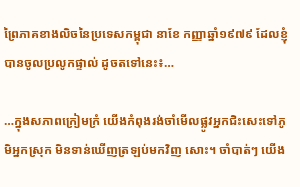ព្រៃភាគខាងលិចនៃប្រទេសកម្ពុជា នាខែ កញ្ញាឆ្នាំ១៩៧៩ ដែលខ្ញុំបានចូលប្រលូកផ្ទាល់ ដូចតទៅនេះ៖…

…ក្នុងសភាពក្រៀមក្រំ យើងកំពុងរង់ចាំមើលផ្លូវអ្នកជិះសេះទៅភូមិអ្នកស្រុក មិនទាន់ឃើញត្រឡប់មកវិញ សោះ។ ចាំបាត់ៗ យើង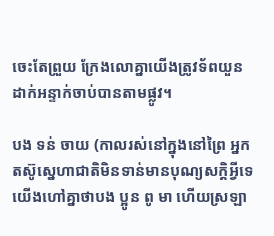ចេះតែព្រួយ ក្រែងលោគ្នាយើងត្រូវទ័ពយួនដាក់អន្ទាក់ចាប់បានតាមផ្លូវ។

បង ទន់ ចាយ (កាលរស់នៅក្នុងនៅព្រៃ អ្នកតស៊ូស្នេហាជាតិមិនទាន់មានបុណ្យសក្តិអ្វីទេ យើងហៅគ្នាថាបង ប្អូន ពូ មា ហើយស្រឡា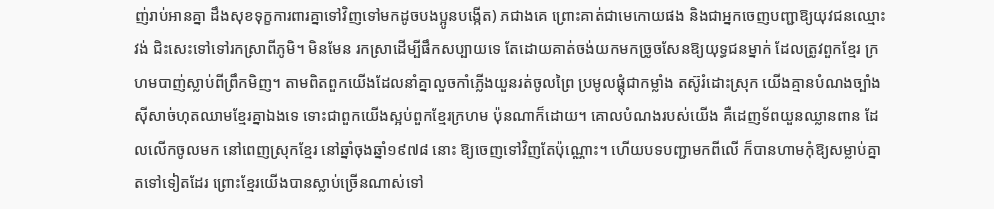ញ់រាប់អានគ្នា ដឹងសុខទុក្ខការពារគ្នាទៅវិញទៅមកដូចបងប្អូនបង្កើត) ភជាងគេ ព្រោះគាត់ជាមេកោយផង និងជាអ្នកចេញបញ្ជាឱ្យយុវជនឈ្មោះ វង់ ជិះសេះទៅទៅរកស្រាពីភូមិ។ មិនមែន រកស្រាដើម្បីផឹកសប្បាយទេ តែដោយគាត់ចង់យកមកច្រូចសែនឱ្យយុទ្ធជនម្នាក់ ដែលត្រូវពួកខ្មែរ ក្រហមបាញ់ស្លាប់ពីព្រឹកមិញ។ តាមពិតពួកយើងដែលនាំគ្នាលួចកាំភ្លើងយួនរត់ចូលព្រៃ ប្រមូលផ្តុំជាកម្លាំង តស៊ូរំដោះស្រុក យើងគ្មានបំណងច្បាំងស៊ីសាច់ហុតឈាមខ្មែរគ្នាឯងទេ ទោះជាពួកយើងស្អប់ពួកខ្មែរក្រហម ប៉ុនណាក៏ដោយ។ គោលបំណងរបស់យើង គឺដេញទ័ពយួនឈ្លានពាន ដែលលើកចូលមក នៅពេញស្រុកខ្មែរ នៅឆ្នាំចុងឆ្នាំ១៩៧៨ នោះ ឱ្យចេញទៅវិញតែប៉ុណ្ណោះ។ ហើយបទបញ្ជាមកពីលើ ក៏បានហាមកុំឱ្យសម្លាប់គ្នា តទៅទៀតដែរ ព្រោះខ្មែរយើងបានស្លាប់ច្រើនណាស់ទៅ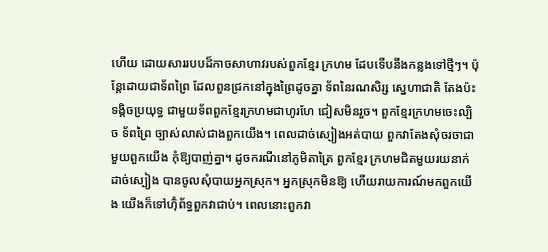ហើយ ដោយសាររបបដ៏កាចសាហាវរបស់ពួកខ្មែរ ក្រហម ដែបទើបនឹងកន្លងទៅថ្មីៗ។ ប៉ុន្តែដោយជាទ័ពព្រៃ ដែលពួនជ្រកនៅក្នុងព្រៃដូចគ្នា ទ័ពនៃរណសិរ្ស ស្នេហាជាតិ តែងប៉ះទង្គិចប្រយុទ្ធ ជាមួយទ័ពពួកខ្មែរក្រហមជាហូរហែ ជៀសមិនរួច។ ពួកខ្មែរក្រហមចេះល្បិច ទ័ពព្រៃ ច្បាស់លាស់ជាងពួកយើង។ ពេលដាច់ស្បៀងអត់បាយ ពួកវាតែងសុំចរចាជាមួយពួកយើង កុំឱ្យបាញ់គ្នា។ ដូចករណីនៅភូមិតាត្រៃ ពួកខ្មែរ ក្រហមជិតមួយរយនាក់ដាច់ស្បៀង បានចូលសុំបាយអ្នកស្រុក។ អ្នកស្រុកមិនឱ្យ ហើយរាយការណ៍មកពួកយើង យើងក៏ទៅហ៊ុំព័ទ្ធពួកវាជាប់។ ពេលនោះពួកវា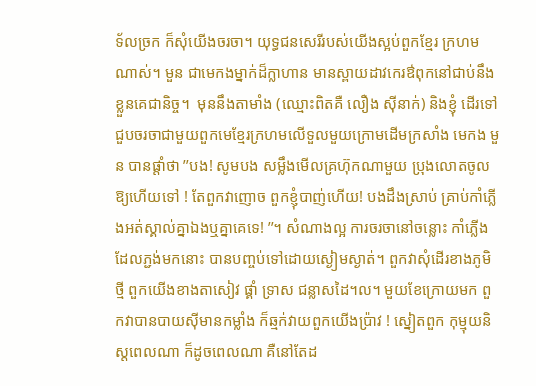ទ័លច្រក ក៏សុំយើងចរចា។ យុទ្ធជនសេរីរបស់យើងស្អប់ពួកខ្មែរ ក្រហមណាស់។ មួន ជាមេកងម្នាក់ដ៏ក្លាហាន មានស្ពាយដាវកេរឳពុកនៅជាប់នឹងខ្លួនគេជានិច្ច។  មុននឹងតាមាំង (ឈ្មោះពិតគឺ លឿង ស៊ីនាក់) និងខ្ញុំ ដើរទៅជួបចរចាជាមួយពួកមេខ្មែរក្រហមលើទួលមួយក្រោមដើមក្រសាំង មេកង មួន បានផ្តាំថា ’’បង! សូមបង សម្លឹងមើលគ្រហ៊ុកណាមួយ ប្រុងលោតចូលឱ្យហើយទៅ ! តែពួកវាញោច ពួកខ្ញុំបាញ់ហើយ! បងដឹងស្រាប់ គ្រាប់កាំភ្លើងអត់ស្គាល់គ្នាឯងឬគ្នាគេទេ! ’’។ សំណាងល្អ ការចរចានៅចន្លោះ កាំភ្លើងដែលភ្ជង់មកនោះ បានបញ្ចប់ទៅដោយស្ងៀមស្ងាត់។ ពួកវាសុំដើរខាងភូមិថ្មី ពួកយើងខាងតាសៀវ ផ្គាំ ទ្រាស ជន្លាសដៃ។ល។ មួយខែក្រោយមក ពួកវាបានបាយស៊ីមានកម្លាំង ក៏ឆ្មក់វាយពួកយើងប្រ៉ាវ ! ស្នៀតពួក កុម្មុយនិស្តពេលណា ក៏ដូចពេលណា គឺនៅតែដ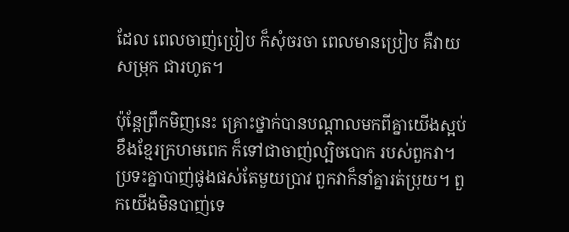ដែល ពេលចាញ់ប្រៀប ក៏សុំចរចា ពេលមានប្រៀប គឺវាយសម្រុក ជារហូត។

ប៉ុន្តែព្រឹកមិញនេះ គ្រោះថ្នាក់បានបណ្តាលមកពីគ្នាយើងស្អប់ខឹងខ្មែរក្រហមពេក ក៏ទៅជាចាញ់ល្បិចបោក របស់ពួកវា។ ប្រទះគ្នាបាញ់ផូងផស់តែមួយប្រាវ ពួកវាក៏នាំគ្នារត់ប្រុយ។ ពួកយើងមិនបាញ់ទេ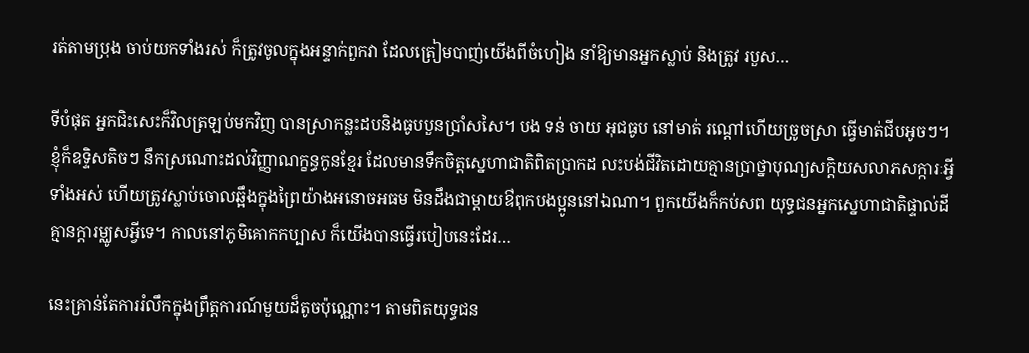រត់តាមប្រុង ចាប់យកទាំងរស់ ក៏ត្រូវចូលក្នុងអន្ទាក់ពួកវា ដែលត្រៀមបាញ់យើងពីចំហៀង នាំឱ្យមានអ្នកស្លាប់ និងត្រូវ របួស…

ទីបំផុត អ្នកជិះសេះក៏វិលត្រឡប់មកវិញ បានស្រាកន្លះដបនិងធូបបួនប្រាំសសៃ។ បង ទន់ ចាយ អុជធូប នៅមាត់ រណ្តៅហើយច្រូចស្រា ធ្វើមាត់ជីបអូចៗ។ ខ្ញុំក៏ឧទ្ទិសតិចៗ នឹកស្រណោះដល់វិញ្ញាណក្ខន្ធកូនខ្មែរ ដែលមានទឹកចិត្តស្នេហាជាតិពិតប្រាកដ លះបង់ជីវិតដោយគ្មានប្រាថ្នាបុណ្យសក្តិយសលាភសក្ការៈអ្វីទាំងអស់ ហើយត្រូវស្លាប់ចោលឆ្អឹងក្នុងព្រៃយ៉ាងអនោចអធម មិនដឹងជាម្តាយឳពុកបងប្អូននៅឯណា។ ពួកយើងក៏កប់សព យុទ្ធជនអ្នកស្នេហាជាតិផ្ទាល់ដី គ្មានក្តារម្ឈូសអ្វីទេ។ កាលនៅភូមិគោកកប្បាស ក៏យើងបានធ្វើរបៀបនេះដែរ…

នេះគ្រាន់តែការរំលឹកក្នុងព្រឹត្តការណ៍មួយដ៏តូចប៉ុណ្ណោះ។ តាមពិតយុទ្ធជន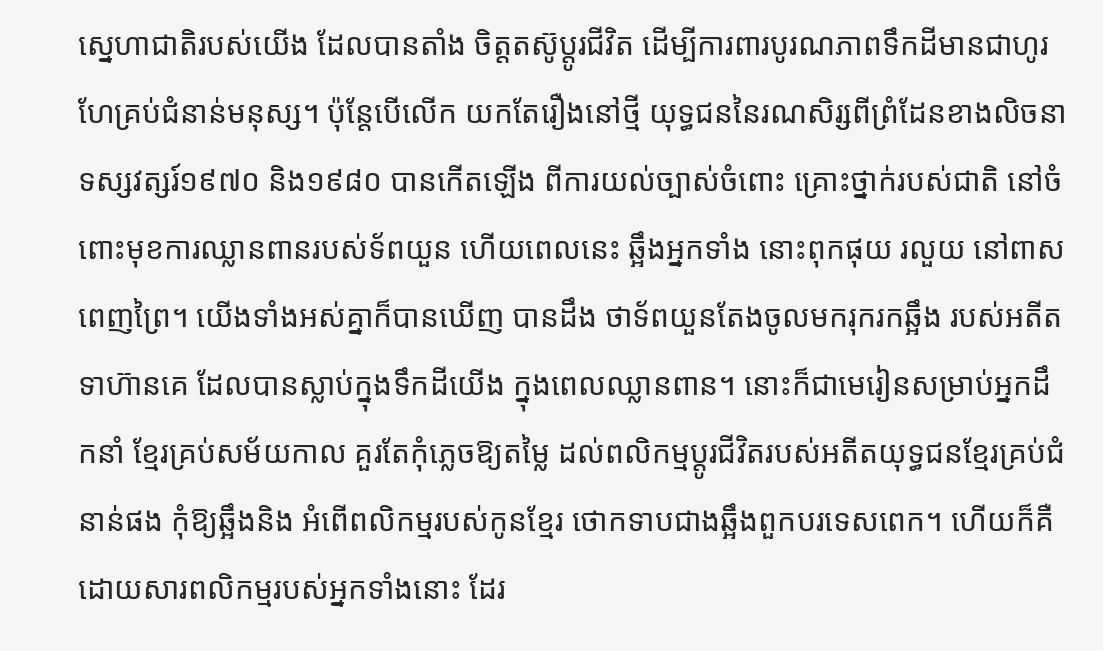ស្នេហាជាតិរបស់យើង ដែលបានតាំង ចិត្តតស៊ូប្តូរជីវិត ដើម្បីការពារបូរណភាពទឹកដីមានជាហូរហែគ្រប់ជំនាន់មនុស្ស។ ប៉ុន្តែបើលើក យកតែរឿងនៅថ្មី យុទ្ធជននៃរណសិរ្សពីព្រំដែនខាងលិចនាទស្សវត្សរ៍១៩៧០ និង១៩៨០ បានកើតឡើង ពីការយល់ច្បាស់ចំពោះ គ្រោះថ្នាក់របស់ជាតិ នៅចំពោះមុខការឈ្លានពានរបស់ទ័ពយួន ហើយពេលនេះ ឆ្អឹងអ្នកទាំង នោះពុកផុយ រលួយ នៅពាសពេញព្រៃ។ យើងទាំងអស់គ្នាក៏បានឃើញ បានដឹង ថាទ័ពយួនតែងចូលមករុករកឆ្អឹង របស់អតីតទាហ៊ានគេ ដែលបានស្លាប់ក្នុងទឹកដីយើង ក្នុងពេលឈ្លានពាន។ នោះក៏ជាមេរៀនសម្រាប់អ្នកដឹកនាំ ខ្មែរគ្រប់សម័យកាល គួរតែកុំភ្លេចឱ្យតម្លៃ ដល់ពលិកម្មប្តូរជីវិតរបស់អតីតយុទ្ធជនខ្មែរគ្រប់ជំនាន់ផង កុំឱ្យឆ្អឹងនិង អំពើពលិកម្មរបស់កូនខ្មែរ ថោកទាបជាងឆ្អឹងពួកបរទេសពេក។ ហើយក៏គឺដោយសារពលិកម្មរបស់អ្នកទាំងនោះ ដែរ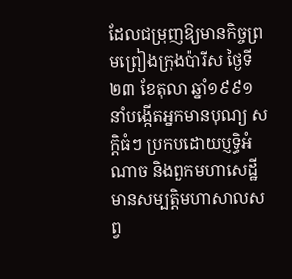ដែលជម្រុញឱ្យមានកិច្ចព្រមព្រៀងក្រុងប៉ារីស ថ្ងៃទី២៣ ខែតុលា ឆ្នាំ១៩៩១ នាំបង្កើតអ្នកមានបុណ្យ សក្តិធំៗ ប្រកបដោយប្ញទ្ធិអំណាច និងពួកមហាសេដ្ឋីមានសម្បត្តិមហាសាលសព្វ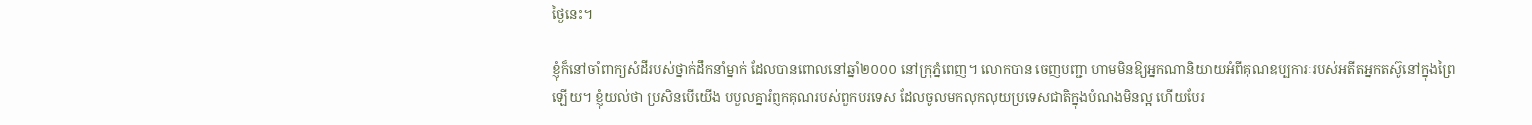ថ្ងៃនេះ។

ខ្ញុំក៏នៅចាំពាក្យសំដីរបស់ថ្នាក់ដឹកនាំម្នាក់ ដែលបានពោលនៅឆ្នាំ២០០០ នៅក្រុភ្នំពេញ។ លោកបាន ចេញបញ្ជា ហាមមិនឱ្យអ្នកណានិយាយអំពីគុណឧប្បការៈរបស់អតីតអ្នកតស៊ូនៅក្នុងព្រៃឡើយ។ ខ្ញុំយល់ថា ប្រសិនបើយើង បបួលគ្នារំព្ញកគុណរបស់ពួកបរទេស ដែលចូលមកលុកលុយប្រទេសជាតិក្នុងបំណងមិនល្អ ហើយបែរ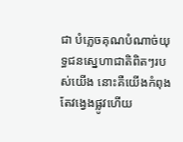ជា បំភ្លេចគុណបំណាច់យុទ្ធជនស្នេហាជាតិពិតៗរបស់យើង នោះគឺយើងកំពុងតែវង្វេងផ្លូវហើយ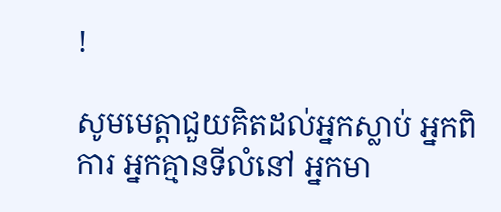!

សូមមេត្តាជួយគិតដល់អ្នកស្លាប់ អ្នកពិការ អ្នកគ្មានទីលំនៅ អ្នកមា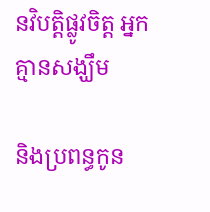នវិបត្តិផ្លូវចិត្ត អ្នកគ្មានសង្ឃឹម

និងប្រពន្ធកូន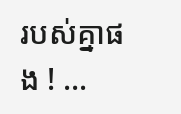របស់គ្នាផង ! …